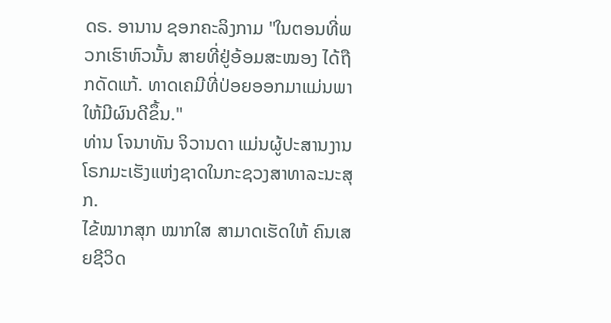ດຣ. ອານານ ຊອກຄະລິງກາມ "ໃນຕອນທີ່ພວກເຮົາຫົວນັ້ນ ສາຍທີ່ຢູ່ອ້ອມສະໝອງ ໄດ້ຖືກດັດແກ້. ທາດເຄມີທີ່ປ່ອຍອອກມາແມ່ນພາໃຫ້ມີຜົນດີຂຶ້ນ."
ທ່ານ ໂຈນາທັນ ຈິວານດາ ແມ່ນຜູ້ປະສານງານໂຣກມະເຮັງແຫ່ງຊາດໃນກະຊວງສາທາລະນະສຸກ.
ໄຂ້ໝາກສຸກ ໝາກໃສ ສາມາດເຮັດໃຫ້ ຄົນເສຍຊີວິດ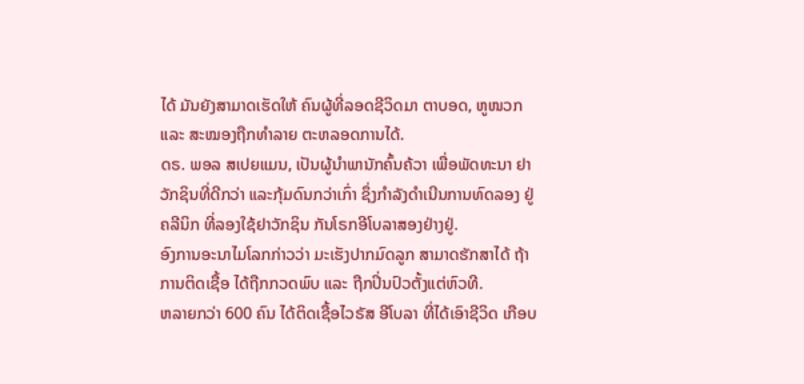ໄດ້ ມັນຍັງສາມາດເຮັດໃຫ້ ຄົນຜູ້ທີ່ລອດຊີວິດມາ ຕາບອດ, ຫູໜວກ ແລະ ສະໝອງຖືກທຳລາຍ ຕະຫລອດການໄດ້.
ດຣ. ພອລ ສເປຍແມນ, ເປັນຜູ້ນຳພານັກຄົ້ນຄ້ວາ ເພື່ອພັດທະນາ ຢາວັກຊິນທີ່ດີກວ່າ ແລະກຸ້ມດົນກວ່າເກົ່າ ຊຶ່ງກຳລັງດຳເນີນການທົດລອງ ຢູ່ຄລີນິກ ທີ່ລອງໃຊ້ຢາວັກຊິນ ກັນໂຣກອີໂບລາສອງຢ່າງຢູ່.
ອົງການອະນາໄມໂລກກ່າວວ່າ ມະເຮັງປາກມົດລູກ ສາມາດຮັກສາໄດ້ ຖ້າການຕິດເຊື້ອ ໄດ້ຖືກກວດພົບ ແລະ ຖືກປິ່ນປົວຕັ້ງແຕ່ຫົວທີ.
ຫລາຍກວ່າ 600 ຄົນ ໄດ້ຕິດເຊື້ອໄວຣັສ ອີໂບລາ ທີ່ໄດ້ເອົາຊີວິດ ເກືອບ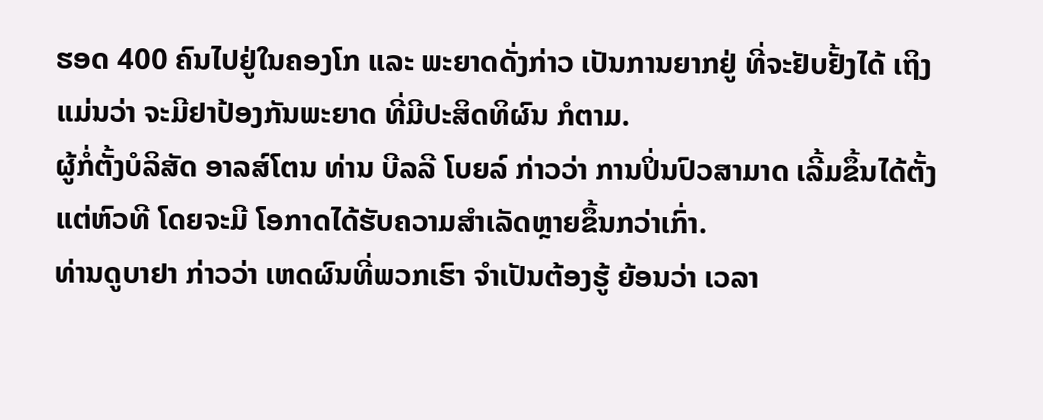ຮອດ 400 ຄົນໄປຢູ່ໃນຄອງໂກ ແລະ ພະຍາດດັ່ງກ່າວ ເປັນການຍາກຢູ່ ທີ່ຈະຢັບຢັ້ງໄດ້ ເຖິງແມ່ນວ່າ ຈະມີຢາປ້ອງກັນພະຍາດ ທີ່ມີປະສິດທິຜົນ ກໍຕາມ.
ຜູ້ກໍ່ຕັ້ງບໍລິສັດ ອາລສ໌ໂຕນ ທ່ານ ບີລລີ ໂບຍລ໌ ກ່າວວ່າ ການປິ່ນປົວສາມາດ ເລີ້ມຂຶ້ນໄດ້ຕັ້ງແຕ່ຫົວທີ ໂດຍຈະມີ ໂອກາດໄດ້ຮັບຄວາມສຳເລັດຫຼາຍຂຶ້ນກວ່າເກົ່າ.
ທ່ານດູບາຢາ ກ່າວວ່າ ເຫດຜົນທີ່ພວກເຮົາ ຈຳເປັນຕ້ອງຮູ້ ຍ້ອນວ່າ ເວລາ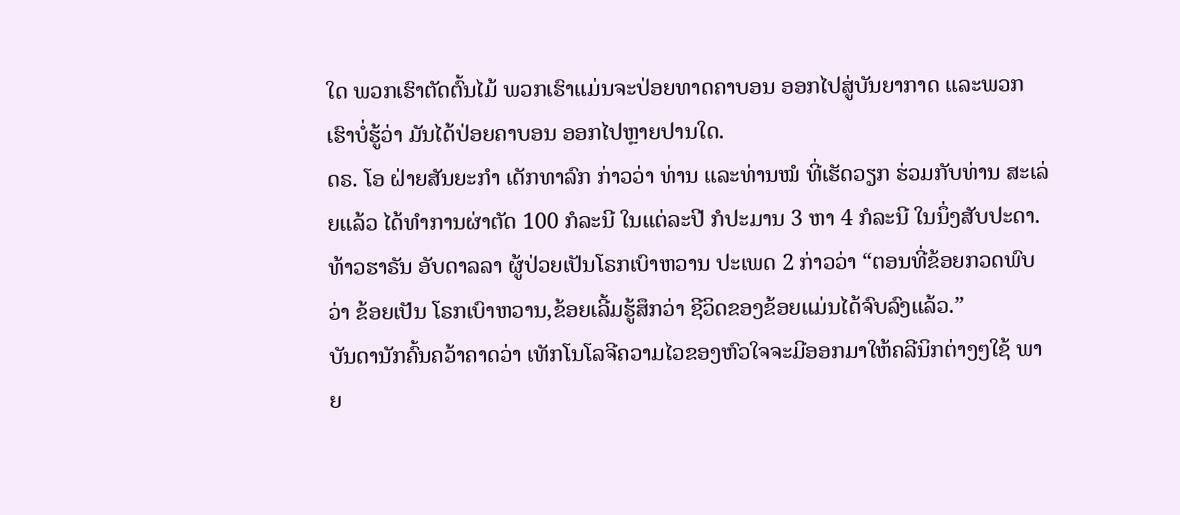ໃດ ພວກເຮົາຕັດຕົ້ນໄມ້ ພວກເຮົາແມ່ນຈະປ່ອຍທາດຄາບອນ ອອກໄປສູ່ບັນຍາກາດ ແລະພວກເຮົາບໍ່ຮູ້ວ່າ ມັນໄດ້ປ່ອຍຄາບອນ ອອກໄປຫຼາຍປານໃດ.
ດຣ. ໂອ ຝ່າຍສັນຍະກຳ ເດັກທາລົກ ກ່າວວ່າ ທ່ານ ແລະທ່ານໝໍ ທີ່ເຮັດວຽກ ຮ່ວມກັບທ່ານ ສະເລ່ຍແລ້ວ ໄດ້ທຳການຜ່າຕັດ 100 ກໍລະນີ ໃນແຕ່ລະປີ ກໍປະມານ 3 ຫາ 4 ກໍລະນີ ໃນນຶ່ງສັບປະດາ.
ທ້າວຮາຣັນ ອັບດາລລາ ຜູ້ປ່ວຍເປັນໂຣກເບົາຫວານ ປະເພດ 2 ກ່າວວ່າ “ຕອນທີ່ຂ້ອຍກວດພົບວ່າ ຂ້ອຍເປັນ ໂຣກເບົາຫວານ,ຂ້ອຍເລີ້ມຮູ້ສຶກວ່າ ຊີວິດຂອງຂ້ອຍແມ່ນໄດ້ຈົບລົງແລ້ວ.”
ບັນດານັກຄົ້ນຄວ້າຄາດວ່າ ເທັກໂນໂລຈີຄວາມໄວຂອງຫົວໃຈຈະມີອອກມາໃຫ້ຄລີນິກຕ່າງໆໃຊ້ ພາຍ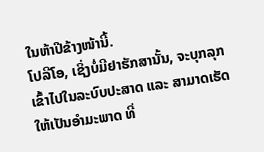ໃນຫ້າປີຂ້າງໜ້ານີ້.
ໂປລີໂອ, ເຊິ່ງບໍ່ມີຢາຮັກສານັ້ນ, ຈະບຸກລຸກເຂົ້າໄປໃນລະບົບປະສາດ ແລະ ສາມາດເຮັດໃຫ້ເປັນອຳມະພາດ ທີ່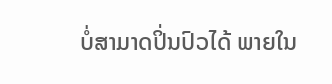ບໍ່ສາມາດປິ່ນປົວໄດ້ ພາຍໃນ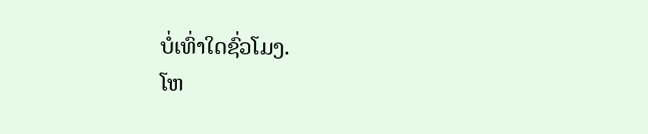ບໍ່ເທົ່າໃດຊົ່ວໂມງ.
ໂຫ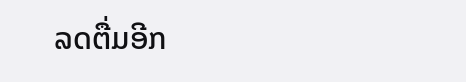ລດຕື່ມອີກ